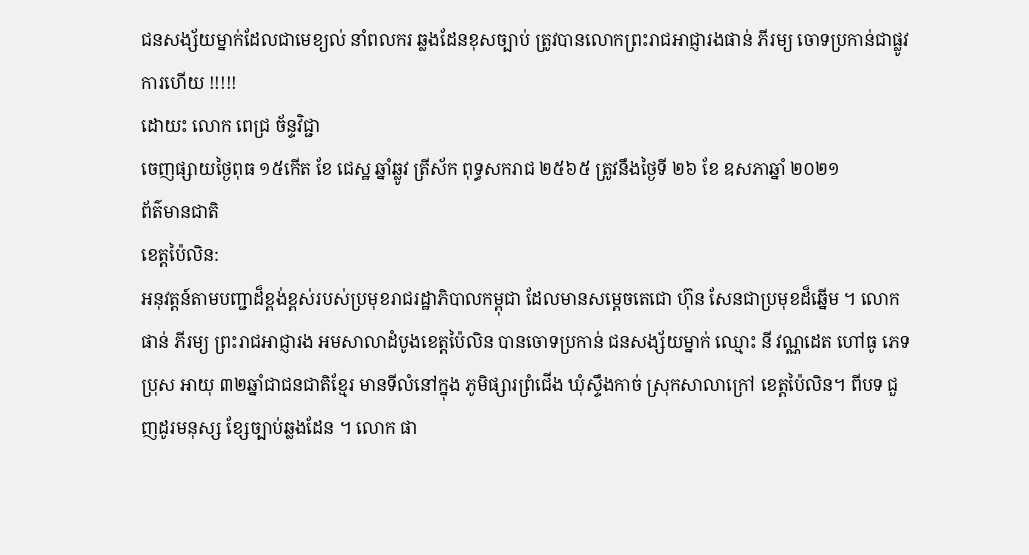ជនសង្ស័យម្នាក់ដែលជាមេខ្យល់ នាំពលករ ឆ្លងដែនខុសច្បាប់ ត្រូវបានលោកព្រះរាជអាជ្ញារងផាន់ ភីរម្យ ចោទប្រកាន់ជាផ្លូវការហើយ !!!!!
ដោយះ លោក ពេជ្រ ច័ន្ទវិជ្ជា
ចេញផ្សាយថ្ងៃពុធ ១៥កើត ខែ ជេស្ឋ ឆ្នាំឆ្លូវ ត្រីស័ក ពុទ្ធសករាជ ២៥៦៥ ត្រូវនឹងថ្ងៃទី ២៦ ខែ ឧសភាឆ្នាំ ២០២១
ព័ត៌មានជាតិ
ខេត្តប៉ៃលិន:
អនុវត្តន៍តាមបញ្ជាដ៏ខ្ពង់ខ្ពស់របស់ប្រមុខរាជរដ្ឋាភិបាលកម្ពុជា ដែលមានសម្ដេចតេជោ ហ៊ុន សែនជាប្រមុខដ៏ឆ្នើម ។ លោក ផាន់ ភីរម្យ ព្រះរាជអាជ្ញារង អមសាលាដំបូងខេត្តប៉ៃលិន បានចោទប្រកាន់ ជនសង្ស័យម្នាក់ ឈ្មោះ នី វណ្ណដេត ហៅធូ ភេទប្រុស អាយុ ៣២ឆ្នាំជាជនជាតិខ្មែរ មានទីលំនៅក្នុង ភូមិផ្សារព្រំជើង ឃុំស្ទឹងកាច់ ស្រុកសាលាក្រៅ ខេត្តប៉ៃលិន។ ពីបទ ជួញដូរមនុស្ស ខ្សែច្បាប់ឆ្លងដែន ។ លោក ផា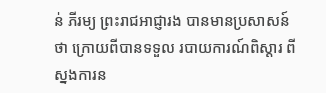ន់ ភីរម្យ ព្រះរាជអាជ្ញារង បានមានប្រសាសន៍ថា ក្រោយពីបានទទួល របាយការណ៍ពិស្ដារ ពីស្នងការន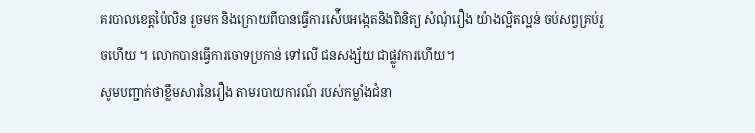គរបាលខេត្តប៉ៃលិន រួចមក និងក្រោយពីបានធ្វើការស៉ើបអង្កេតនិងពិនិត្យ សំណំុរឿង យ៉ាងល្អិតល្អន់ ចប់សព្វគ្រប់រួចហើយ ។ លោកបានធ្វើការចោទប្រកាន់ ទៅលើ ជនសង្ស័យ ជាផ្លូវការហើយ។
សូមបញ្ជាក់ថាខ្លឹមសារនៃរឿង តាមរបាយការណ៍ របស់កម្លាំងជំនា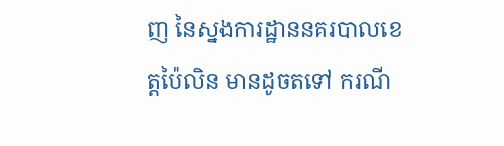ញ នៃស្នងការដ្ឋាននគរបាលខេត្តប៉ៃលិន មានដូចតទៅ ករណី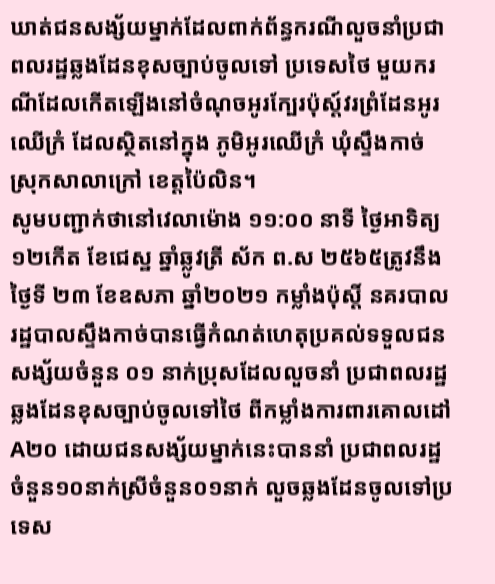ឃាត់ជនសង្ស័យម្នាក់ដែលពាក់ព័ន្ធករណីលួចនាំប្រជាពលរដ្ឋឆ្លងដែនខុសច្បាប់ចូលទៅ ប្រទេសថៃ មួយករណីដែលកើតឡើងនៅចំណុចអូរក្បែរប៉ុស្ត៍វរព្រំដែនអូរឈើក្រំ ដែលស្ថិតនៅក្នុង ភូមិអូរឈើក្រំ ឃុំស្ទឹងកាច់ ស្រុកសាលាក្រៅ ខេត្តប៉ៃលិន។
សូមបញ្ជាក់ថានៅវេលាម៉ោង ១១:០០ នាទី ថ្ងៃអាទិត្យ១២កើត ខែជេស្ឋ ឆ្នាំឆ្លូវត្រី ស័ក ព.ស ២៥៦៥ត្រូវនឹងថ្ងៃទី ២៣ ខែឧសភា ឆ្នាំ២០២១ កម្លាំងប៉ុស្តិ៍ នគរបាលរដ្ឋបាលស្ទឹងកាច់បានធ្វើកំណត់ហេតុប្រគល់ទទួលជនសង្ស័យចំនួន ០១ នាក់ប្រុសដែលលួចនាំ ប្រជាពលរដ្ឋឆ្លងដែនខុសច្បាប់ចូលទៅថៃ ពីកម្លាំងការពារគោលដៅA២០ ដោយជនសង្ស័យម្នាក់នេះបាននាំ ប្រជាពលរដ្ឋចំនួន១០នាក់ស្រីចំនួន០១នាក់ លួចឆ្លងដែនចូលទៅប្រទេស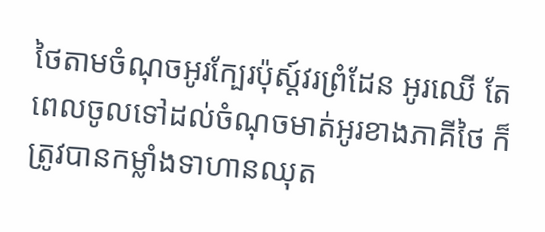ថៃតាមចំណុចអូរក្បែរប៉ុស្ត៍វរព្រំដែន អូរឈើ តែពេលចូលទៅដល់ចំណុចមាត់អូរខាងភាគីថៃ ក៏ត្រូវបានកម្លាំងទាហានឈុត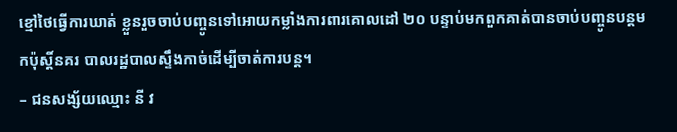ខ្មៅថៃធ្វើការឃាត់ ខ្លួនរួចចាប់បញ្ចូនទៅអោយកម្លាំងការពារគោលដៅ ២០ បន្ទាប់មកពួកគាត់បានចាប់បញ្ចូនបន្តមកប៉ុស្តិ៍នគរ បាលរដ្ឋបាលស្ទឹងកាច់ដើម្បីចាត់ការបន្ត។
– ជនសង្ស័យឈ្មោះ នី វ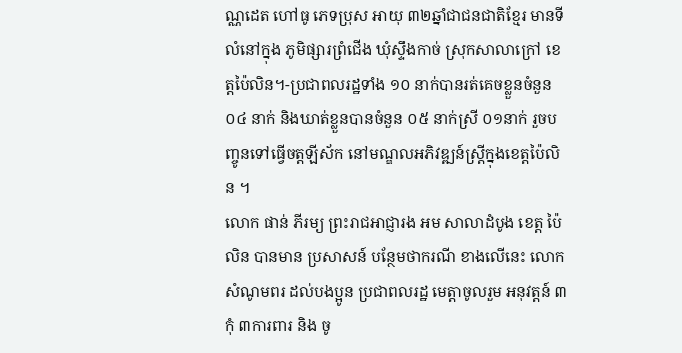ណ្ណដេត ហៅធូ ភេទប្រុស អាយុ ៣២ឆ្នាំជាជនជាតិខ្មែរ មានទីលំនៅក្នុង ភូមិផ្សារព្រំជើង ឃុំស្ទឹងកាច់ ស្រុកសាលាក្រៅ ខេត្តប៉ៃលិន។-ប្រជាពលរដ្ឋទាំង ១០ នាក់បានរត់គេចខ្លួនចំនួន ០៤ នាក់ និងឃាត់ខ្លួនបានចំនួន ០៥ នាក់ស្រី ០១នាក់ រួចបញ្ចូនទៅធ្វើចត្តឡីស័ក នៅមណ្ឌលអភិវឌ្ឍន៍ស្ត្រីក្នុងខេត្តប៉ៃលិន ។
លោក ផាន់ ភីរម្យ ព្រះរាជអាជ្ញារង អម សាលាដំបូង ខេត្ត ប៉ៃលិន បានមាន ប្រសាសន៍ បន្ថែមថាករណី ខាងលើនេះ លោក សំណូមពរ ដល់បងប្អូន ប្រជាពលរដ្ឋ មេត្តាចូលរួម អនុវត្តន៍ ៣កុំ ៣ការពារ និង ចូ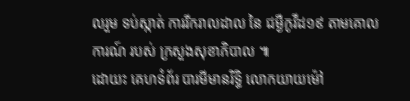លរួម ទប់ស្កាត់ ការរីករាលដាល នៃ ជម្ងឺកូវីដ១៩ តាមគោលការណ៍ របស់ ក្រសួងសុខាភិបាល ៕
ដោយះ គេហទំព័រ បារមីមានរិទ្ធិ លោកយាយម៉ៅ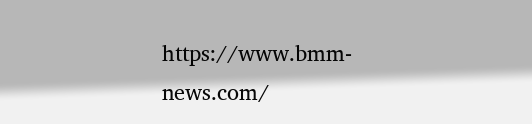https://www.bmm-news.com/